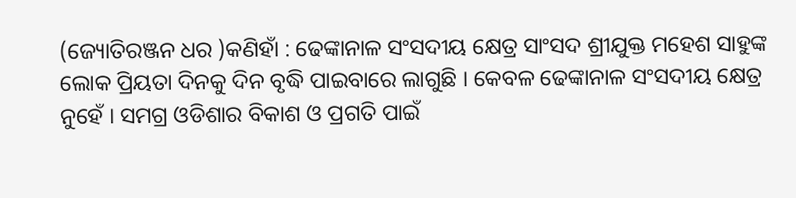(ଜ୍ୟୋତିରଞ୍ଜନ ଧର )କଣିହାଁ : ଢେଙ୍କାନାଳ ସଂସଦୀୟ କ୍ଷେତ୍ର ସାଂସଦ ଶ୍ରୀଯୁକ୍ତ ମହେଶ ସାହୁଙ୍କ ଲୋକ ପ୍ରିୟତା ଦିନକୁ ଦିନ ବୃଦ୍ଧି ପାଇବାରେ ଲାଗୁଛି । କେବଳ ଢେଙ୍କାନାଳ ସଂସଦୀୟ କ୍ଷେତ୍ର ନୁହେଁ । ସମଗ୍ର ଓଡିଶାର ବିକାଶ ଓ ପ୍ରଗତି ପାଇଁ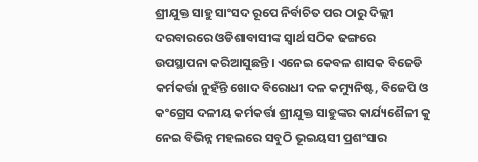ଶ୍ରୀଯୁକ୍ତ ସାହୁ ସାଂସଦ ରୂପେ ନିର୍ବାଚିତ ପର ଠାରୁ ଦିଲ୍ଲୀ ଦରବାରରେ ଓଡିଶାବାସୀଙ୍କ ସ୍ୱାର୍ଥ ସଠିକ ଢଙ୍ଗରେ ଉପସ୍ଥାପନା କରିଆସୁଛନ୍ତି । ଏନେଇ କେବଳ ଶାସକ ବିଜେଡି କର୍ମକର୍ତ୍ତା ନୁହଁନ୍ତି ଖୋଦ ବିରୋଧୀ ଦଳ କମ୍ୟୁନିଷ୍ଟ, ବିଜେପି ଓ କଂଗ୍ରେସ ଦଳୀୟ କର୍ମକର୍ତ୍ତା ଶ୍ରୀଯୁକ୍ତ ସାହୁଙ୍କର କାର୍ଯ୍ୟଶୈଳୀ କୁ ନେଇ ବିଭିନ୍ନ ମହଲରେ ସବୁଠି ଭୂଇୟସୀ ପ୍ରଶଂସାର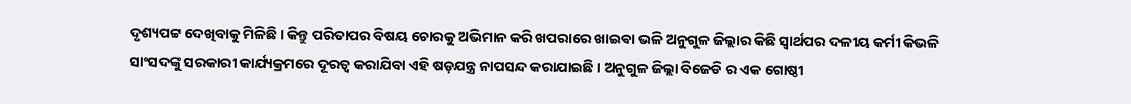ଦୃଶ୍ୟପଟ୍ଟ ଦେଖିବାକୁ ମିଳିଛି । କିନ୍ତୁ ପରିତାପର ବିଷୟ ଚୋରକୁ ଅଭିମାନ କରି ଖପରାରେ ଖାଇଵା ଭଳି ଅନୁଗୁଳ ଜିଲ୍ଲାର କିଛି ସ୍ୱାର୍ଥପର ଦଳୀୟ କର୍ମୀ କିଭଳି ସାଂସଦଙ୍କୁ ସରକାରୀ କାର୍ଯ୍ୟକ୍ରମରେ ଦୂରତ୍ୱ କରାଯିବା ଏହି ଷଡ଼ଯନ୍ତ୍ର ନାପସନ୍ଦ କରାଯାଇଛି । ଅନୁଗୁଳ ଜିଲ୍ଲା ବିଜେଡି ର ଏକ ଗୋଷ୍ଠୀ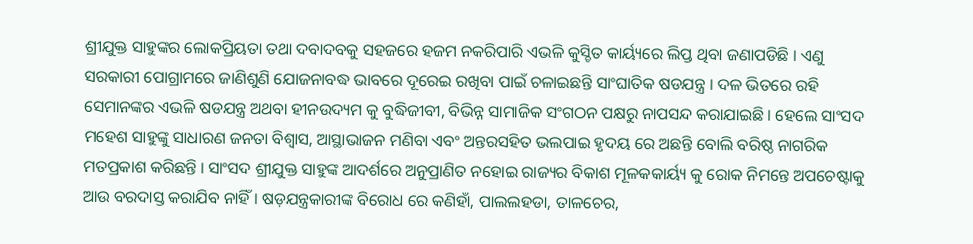ଶ୍ରୀଯୁକ୍ତ ସାହୁଙ୍କର ଲୋକପ୍ରିୟତା ତଥା ଦବାଦବକୁ ସହଜରେ ହଜମ ନକରିପାରି ଏଭଳି କୁସ୍ଚିତ କାର୍ୟ୍ୟରେ ଲିପ୍ତ ଥିବା ଜଣାପଡିଛି । ଏଣୁ ସରକାରୀ ପୋଗ୍ରାମରେ ଜାଣିଶୁଣି ଯୋଜନାବଦ୍ଧ ଭାବରେ ଦୂରେଇ ରଖିବା ପାଇଁ ଚଳାଇଛନ୍ତି ସାଂଘାତିକ ଷଡଯନ୍ତ୍ର । ଦଳ ଭିତରେ ରହି ସେମାନଙ୍କର ଏଭଳି ଷଡଯନ୍ତ୍ର ଅଥବା ହୀନଉଦ୍ୟମ କୁ ବୁଦ୍ଧିଜୀବୀ, ବିଭିନ୍ନ ସାମାଜିକ ସଂଗଠନ ପକ୍ଷରୁ ନାପସନ୍ଦ କରାଯାଇଛି । ହେଲେ ସାଂସଦ ମହେଶ ସାହୁଙ୍କୁ ସାଧାରଣ ଜନତା ବିଶ୍ୱାସ, ଆସ୍ଥାଭାଜନ ମଣିବା ଏବଂ ଅନ୍ତରସହିତ ଭଲପାଇ ହୃଦୟ ରେ ଅଛନ୍ତି ବୋଲି ବରିଷ୍ଠ ନାଗରିକ ମତପ୍ରକାଶ କରିଛନ୍ତି । ସାଂସଦ ଶ୍ରୀଯୁକ୍ତ ସାହୁଙ୍କ ଆଦର୍ଶରେ ଅନୁପ୍ରାଣିତ ନହୋଇ ରାଜ୍ୟର ବିକାଶ ମୂଳକକାର୍ୟ୍ୟ କୁ ରୋକ ନିମନ୍ତେ ଅପଚେଷ୍ଟାକୁ ଆଉ ବରଦାସ୍ତ କରାଯିବ ନାହିଁ । ଷଡ଼ଯନ୍ତ୍ରକାରୀଙ୍କ ବିରୋଧ ରେ କଣିହାଁ, ପାଲଲହଡା, ତାଳଚେର,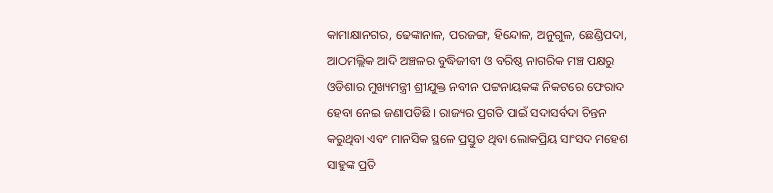କାମାକ୍ଷାନଗର, ଢେଙ୍କାନାଳ, ପରଜଙ୍ଗ, ହିନ୍ଦୋଳ, ଅନୁଗୁଳ, ଛେଣ୍ଡିପଦା, ଆଠମଲ୍ଲିକ ଆଦି ଅଞ୍ଚଳର ବୁଦ୍ଧିଜୀବୀ ଓ ବରିଷ୍ଠ ନାଗରିକ ମଞ୍ଚ ପକ୍ଷରୁ ଓଡିଶାର ମୁଖ୍ୟମନ୍ତ୍ରୀ ଶ୍ରୀଯୁକ୍ତ ନବୀନ ପଟ୍ଟନାୟକଙ୍କ ନିକଟରେ ଫେରାଦ ହେବା ନେଇ ଜଣାପଡିଛି । ରାଜ୍ୟର ପ୍ରଗତି ପାଇଁ ସଦାସର୍ବଦା ଚିନ୍ତନ କରୁଥିବା ଏବଂ ମାନସିକ ସ୍ଥଳେ ପ୍ରସ୍ତୁତ ଥିବା ଲୋକପ୍ରିୟ ସାଂସଦ ମହେଶ ସାହୁଙ୍କ ପ୍ରତି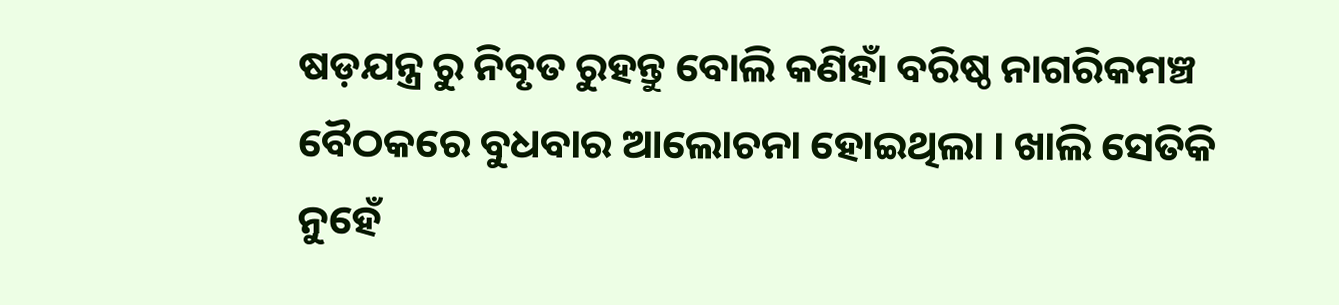ଷଡ଼ଯନ୍ତ୍ର ରୁ ନିବୃତ ରୁହନ୍ତୁ ବୋଲି କଣିହାଁ ବରିଷ୍ଠ ନାଗରିକମଞ୍ଚ ବୈଠକରେ ବୁଧବାର ଆଲୋଚନା ହୋଇଥିଲା । ଖାଲି ସେତିକି ନୁହେଁ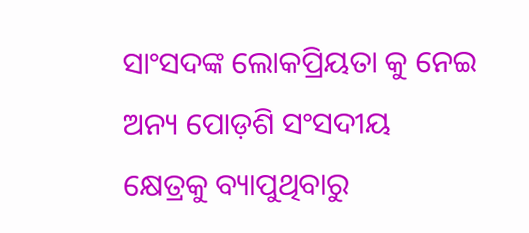ସାଂସଦଙ୍କ ଲୋକପ୍ରିୟତା କୁ ନେଇ ଅନ୍ୟ ପୋଡ଼ଶି ସଂସଦୀୟ କ୍ଷେତ୍ରକୁ ବ୍ୟାପୁଥିବାରୁ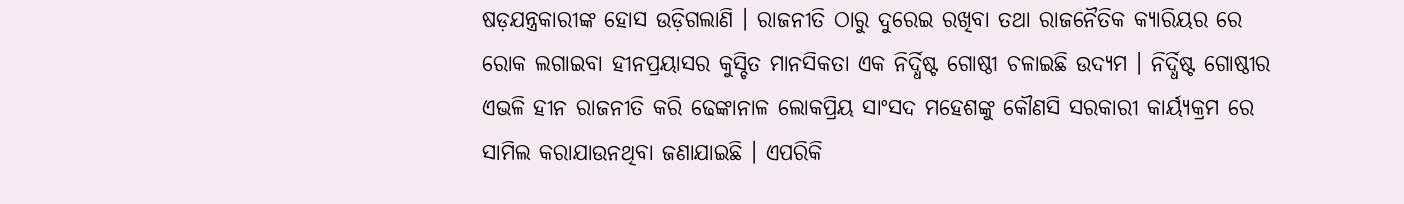ଷଡ଼ଯନ୍ତ୍ରକାରୀଙ୍କ ହୋସ ଉଡ଼ିଗଲାଣି । ରାଜନୀତି ଠାରୁ ଦୁରେଇ ରଖିବା ତଥା ରାଜନୈତିକ କ୍ୟାରିୟର ରେ ରୋକ ଲଗାଇବା ହୀନପ୍ରୟାସର କୁସ୍ଚିତ ମାନସିକତା ଏକ ନିର୍ଦ୍ଧିଷ୍ଟ ଗୋଷ୍ଠୀ ଚଳାଇଛି ଉଦ୍ୟମ । ନିର୍ଦ୍ଧିଷ୍ଟ ଗୋଷ୍ଠୀର ଏଭଳି ହୀନ ରାଜନୀତି କରି ଢେଙ୍କାନାଳ ଲୋକପ୍ରିୟ ସାଂସଦ ମହେଶଙ୍କୁ କୌଣସି ସରକାରୀ କାର୍ୟ୍ୟକ୍ରମ ରେ ସାମିଲ କରାଯାଉନଥିବା ଜଣାଯାଇଛି । ଏପରିକି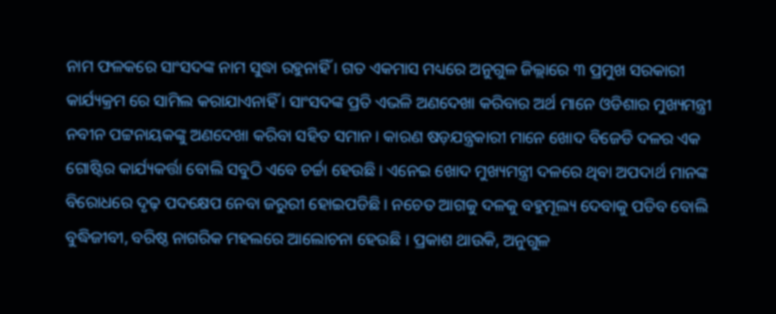ନାମ ଫଳକରେ ସାଂସଦଙ୍କ ନାମ ସୁଦ୍ଧା ରହୁନାହିଁ । ଗତ ଏକମାସ ମଧ୍ୟରେ ଅନୁଗୁଳ ଜିଲ୍ଲାରେ ୩ ପ୍ରମୁଖ ସରକାରୀ କାର୍ଯ୍ୟକ୍ରମ ରେ ସାମିଲ କରାଯାଏନାହିଁ । ସାଂସଦଙ୍କ ପ୍ରତି ଏଭଳି ଅଣଦେଖା କରିବାର ଅର୍ଥ ମାନେ ଓଡିଶାର ମୁଖ୍ୟମନ୍ତ୍ରୀ ନବୀନ ପଟ୍ଟନାୟକଙ୍କୁ ଅଣଦେଖା କରିବା ସହିତ ସମାନ । କାରଣ ଷଡ଼ଯନ୍ତ୍ରକାରୀ ମାନେ ଖୋଦ ବିଜେଡି ଦଳର ଏକ ଗୋଷ୍ଟିର କାର୍ଯ୍ୟକର୍ତ୍ତା ବୋଲି ସବୁଠି ଏବେ ଚର୍ଚ୍ଚା ହେଉଛି । ଏନେଇ ଖୋଦ ମୁଖ୍ୟମନ୍ତ୍ରୀ ଦଳରେ ଥିବା ଅପଦାର୍ଥ ମାନଙ୍କ ବିରୋଧରେ ଦୃଢ଼ ପଦକ୍ଷେପ ନେବା ଜରୁରୀ ହୋଇପଡିଛି । ନଚେତ ଆଗକୁ ଦଳକୁ ବହୁମୂଲ୍ୟ ଦେବାକୁ ପଡିବ ବୋଲି ବୁଦ୍ଧିଜୀବୀ, ବରିଷ୍ଠ ନାଗରିକ ମହଲରେ ଆଲୋଚନା ହେଉଛି । ପ୍ରକାଶ ଥାଉକି, ଅନୁଗୁଳ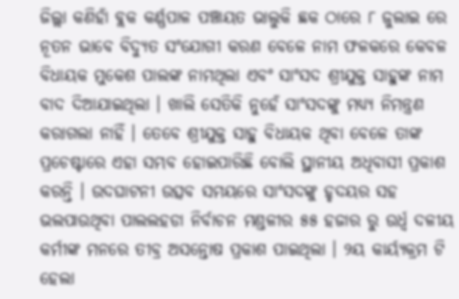ଜିଲ୍ଲା କଣିହାଁ ବ୍ଲକ କର୍ଣ୍ଣପାଳ ପଞ୍ଚାୟତ ଭାଲୁକି ଛକ ଠାରେ ୮ ଜୁଲାଇ ରେ ନୂତନ ଭାବେ ବିଦ୍ୟୁତ ସଂଯୋଗୀ କରଣ ବେଳେ ନାମ ଫଳକରେ କେବଳ ବିଧାୟକ ମୁକେଶ ପାଲଙ୍କ ନାମଥିଲା ଏବଂ ସାଂସଦ ଶ୍ରୀଯୁକ୍ତ ସାହୁଙ୍କ ନାମ ବାଦ ଦିଆଯାଇଥିଲା । ଖାଲି ସେତିକି ନୁହେଁ ସାଂସଦଙ୍କୁ ମଧ୍ୟ୍ୟ ନିମନ୍ତ୍ରଣ କରାଗଲା ନାହିଁ । ତେବେ ଶ୍ରୀଯୁକ୍ତ ସାହୁ ବିଧାୟକ ଥିବା ବେଳେ ତାଙ୍କ ପ୍ରଚେଷ୍ଟାରେ ଏହା ସମ୍ଭବ ହୋଇପାରିଛି ବୋଲି ସ୍ଥାନୀୟ ଅଧିବାସୀ ପ୍ରକାଶ କରନ୍ତି । ଉଦଘାଟନୀ ଉତ୍ସବ ସମୟରେ ସାଂସଦଙ୍କୁ ହୃଦୟର ସହ ଭଲପାଉଥିବା ପାଲଲହଡା ନିର୍ବାଚନ ମଣ୍ଡଳୀର ୫୫ ହଜାର ରୁ ଉର୍ଧ୍ଵ ଦଳୀୟ କର୍ମୀଙ୍କ ମନରେ ତୀବ୍ର ଅସନ୍ତୋଷ ପ୍ରକାଶ ପାଇଥିଲା । ୨ୟ କାର୍ୟ୍ୟକ୍ରମ ଟି ହେଲା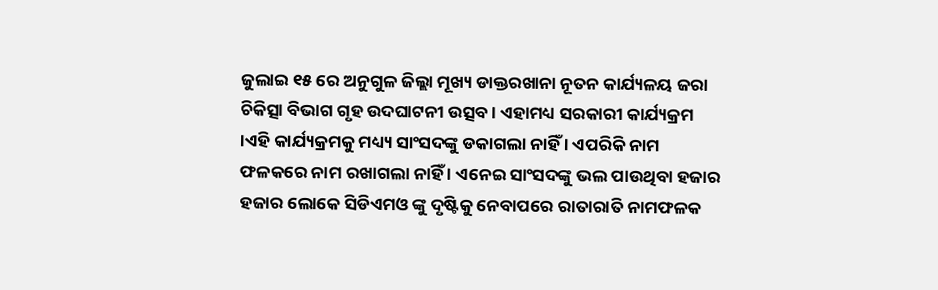ଜୁଲାଇ ୧୫ ରେ ଅନୁଗୁଳ ଜିଲ୍ଲା ମୂଖ୍ୟ ଡାକ୍ତରଖାନା ନୂତନ କାର୍ଯ୍ୟଳୟ ଜରା ଚିକିତ୍ସା ବିଭାଗ ଗୃହ ଉଦଘାଟନୀ ଉତ୍ସବ । ଏହାମଧ୍ୟ ସରକାରୀ କାର୍ଯ୍ୟକ୍ରମ ।ଏହି କାର୍ଯ୍ୟକ୍ରମକୁ ମଧ୍ୟ୍ୟ ସାଂସଦଙ୍କୁ ଡକାଗଲା ନାହିଁ । ଏପରିକି ନାମ ଫଳକରେ ନାମ ରଖାଗଲା ନାହିଁ । ଏନେଇ ସାଂସଦଙ୍କୁ ଭଲ ପାଉଥିବା ହଜାର ହଜାର ଲୋକେ ସିଡିଏମଓ ଙ୍କୁ ଦୃଷ୍ଟିକୁ ନେବାପରେ ରାତାରାତି ନାମଫଳକ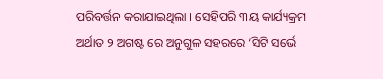ପରିବର୍ତ୍ତନ କରାଯାଇଥିଲା । ସେହିପରି ୩ୟ କାର୍ଯ୍ୟକ୍ରମ ଅର୍ଥାତ ୨ ଅଗଷ୍ଟ ରେ ଅନୁଗୁଳ ସହରରେ ‘ସିଟି ସର୍ଭେ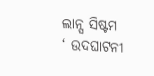ଲାନ୍ସ ସିଷ୍ଟମ ‘ ଉଦଘାଟନୀ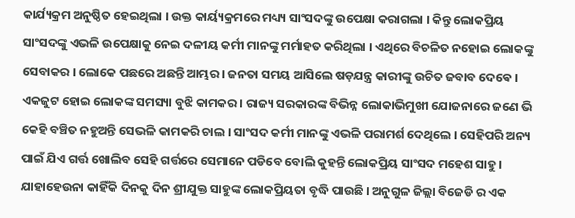କାର୍ଯ୍ୟକ୍ରମ ଅନୁଷ୍ଠିତ ହେଇଥିଲା । ଉକ୍ତ କାର୍ୟ୍ୟକ୍ରମରେ ମଧ୍ୟ୍ୟ ସାଂସଦଙ୍କୁ ଉପେକ୍ଷା କରାଗଲା । କିନ୍ତୁ ଲୋକପ୍ରିୟ ସାଂସଦଙ୍କୁ ଏଭଳି ଉପେକ୍ଷାକୁ ନେଇ ଦଳୀୟ କର୍ମୀ ମାନଙ୍କୁ ମର୍ମାହତ କରିଥିଲା । ଏଥିରେ ବିଚଳିତ ନହୋଇ ଲୋକଙ୍କୁ ସେବାକର । ଲୋକେ ପଛରେ ଅଛନ୍ତି ଆମ୍ଭର । ଜନତା ସମୟ ଆସିଲେ ଷଡ଼ଯନ୍ତ୍ର କାରୀଙ୍କୁ ଉଚିତ ଜବାବ ଦେଵେ । ଏକଜୁଟ ହୋଇ ଲୋକଙ୍କ ସମସ୍ୟା ବୁଝି କାମକର । ରାଜ୍ୟ ସରକାରଙ୍କ ବିଭିନ୍ନ ଲୋକାଭିମୁଖୀ ଯୋଜନାରେ ଜଣେ ଭି କେହି ବଞ୍ଚିତ ନହୁଅନ୍ତି ସେଭଳି କାମକରି ଚାଲ । ସାଂସଦ କର୍ମୀ ମାନଙ୍କୁ ଏଭଳି ପରାମର୍ଶ ଦେଥିଲେ । ସେହିପରି ଅନ୍ୟ ପାଇଁ ଯିଏ ଗର୍ତ୍ତ ଖୋଲିବ ସେହି ଗର୍ତ୍ତରେ ସେମାନେ ପଡିବେ ବୋଲି କୁହନ୍ତି ଲୋକପ୍ରିୟ ସାଂସଦ ମହେଶ ସାହୁ । ଯାହାହେଉନା କାହିଁକି ଦିନକୁ ଦିନ ଶ୍ରୀଯୁକ୍ତ ସାହୁଙ୍କ ଲୋକପ୍ରିୟତା ବୃଦ୍ଧି ପାଉଛି । ଅନୁଗୁଳ ଜିଲ୍ଲା ବିଜେଡି ର ଏକ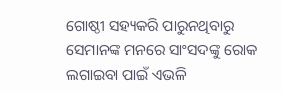ଗୋଷ୍ଠୀ ସହ୍ୟକରି ପାରୁନଥିବାରୁ ସେମାନଙ୍କ ମନରେ ସାଂସଦଙ୍କୁ ରୋକ ଲଗାଇବା ପାଇଁ ଏଭଳି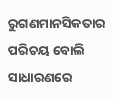ରୁଗଣମାନସିକତାର ପରିଚୟ ବୋଲି ସାଧାରଣରେ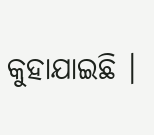କୁହାଯାଇଛି ।